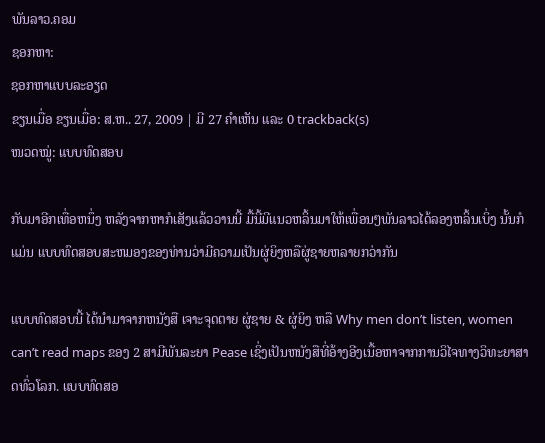ພັນລາວ.ຄອມ
ຊອກຫາ:
ຊອກຫາແບບລະອຽດ
ຂຽນເມື່ອ ຂຽນເມື່ອ: ສ.ຫ.. 27, 2009 | ມີ 27 ຄຳເຫັນ ແລະ 0 trackback(s)
ໜວດໝູ່: ແບບທົດສອບ

ກັບມາອີກເທື່ອຫນຶ່ງ ຫລັງຈາກຫາກໍເສັງແລ້ວວານນີ້ ມື້ນີ້ມີແນວຫລິ້ນມາໃຫ້ເພື່ອນໆພັນລາວໄດ້ລອງຫລິ້ນເບິ່ງ ນັ້ນກໍແມ່ນ ແບບທົດສອບສະຫມອງຂອງທ່ານວ່າມີຄວາມເປັນຜູ່ຍິງຫລືຜູ່ຊາຍຫລາຍກວ່າກັນ

ແບບທົດສອບນີ້ ໄດ້ນຳມາຈາກຫນັງສື ເຈາະຈຸດຕາຍ ຜູ່ຊາຍ & ຜູ່ຍິງ ຫລື Why men don’t listen, women can’t read maps ຂອງ 2 ສາມີພັນລະຍາ Pease ເຊິ່ງເປັນຫນັງສືທີ່ອ້າງອີງເນື້ອຫາຈາກການວິໄຈທາງວິທະຍາສາດທົ່ວໂລກ. ແບບທົດສອ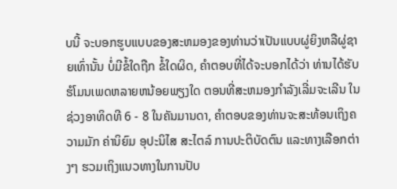ບນີ້ ຈະບອກຮູບແບບຂອງສະຫມອງຂອງທ່ານວ່າເປັນແບບຜູ່ຍິງຫລືຜູ່ຊາຍເທົ່ານັ້ນ ບໍ່ມີຂໍ້ໃດຖືກ ຂໍ້ໃດຜິດ, ຄຳຕອບທີ່ໄດ້ຈະບອກໄດ້ວ່າ ທ່ານໄດ້ຮັບຮໍໂມນເພດຫລາຍຫນ້ອຍພຽງໃດ ຕອນທີ່ສະຫມອງກຳລັງເລີ່ມຈະເລີນ ໃນຊ່ວງອາທິດທີ 6 - 8 ໃນຄັນມານດາ, ຄຳຕອບຂອງທ່ານຈະສະທ້ອນເຖິງຄວາມມັກ ຄ່ານິຍົມ ອຸປະນິໄສ ສະໄຕລ໌ ການປະຕິບັດຕົນ ແລະທາງເລືອກຕ່າງໆ ຮວມເຖິງແນວທາງໃນການປັບ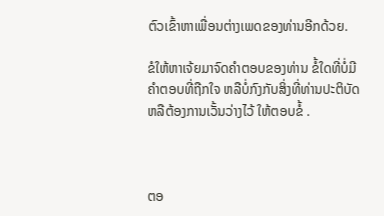ຕົວເຂົ້າຫາເພື່ອນຕ່າງເພດຂອງທ່ານອີກດ້ວຍ.

ຂໍໃຫ້ຫາເຈ້ຍມາຈົດຄຳຕອບຂອງທ່ານ ຂໍ້ໃດທີ່ບໍ່ມີຄຳຕອບທີ່ຖືກໃຈ ຫລືບໍ່ກົງກັບສິ່ງທີ່ທ່ານປະຕິບັດ ຫລືຕ້ອງການເວັ້ນວ່າງໄວ້ ໃຫ້ຕອບຂໍ້ .



ຕອ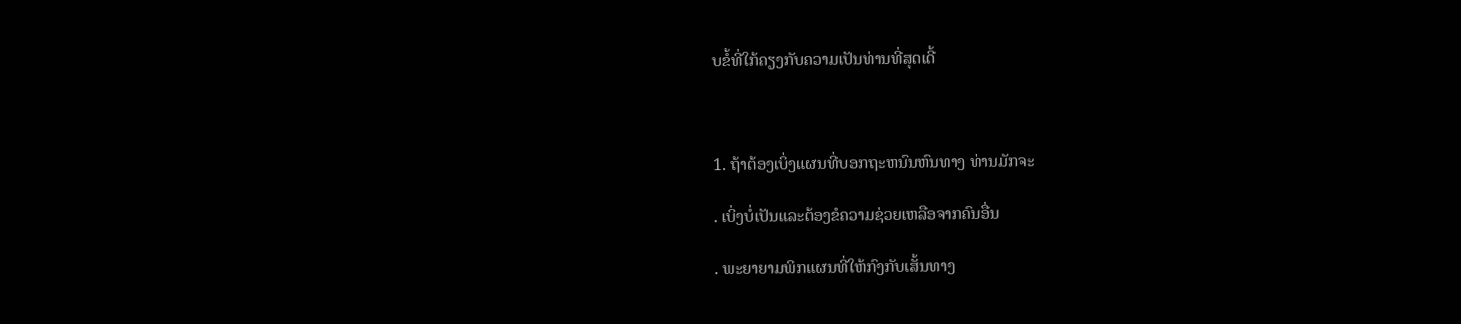ບຂໍ້ທີ່ໃກ້ຄຽງກັບຄວາມເປັນທ່ານທີ່ສຸດເດີ້



1. ຖ້າຕ້ອງເບິ່ງແຜນທີ່ບອກຖະຫນົນຫົນທາງ ທ່ານມັກຈະ

. ເບິ່ງບໍ່ເປັນແລະຕ້ອງຂໍຄວາມຊ່ວຍເຫລືອຈາກຄົນອື່ນ

. ພະຍາຍາມພິກແຜນທີ່ໃຫ້ກົງກັບເສັ້ນທາງ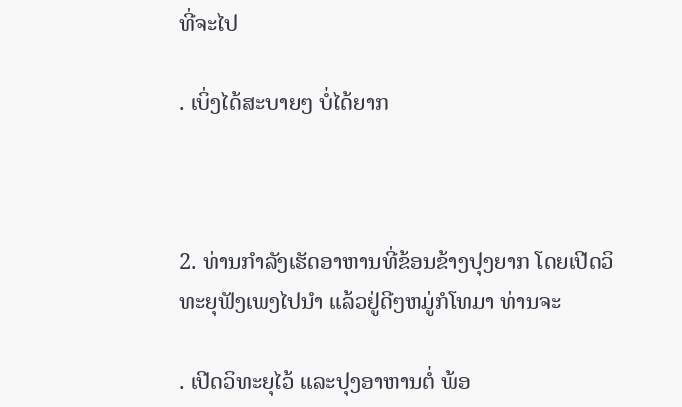ທີ່ຈະໄປ

. ເບິ່ງໄດ້ສະບາຍໆ ບໍ່ໄດ້ຍາກ



2. ທ່ານກຳລັງເຮັດອາຫານທີ່ຂ້ອນຂ້າງປຸງຍາກ ໂດຍເປີດວິທະຍຸຟັງເພງໄປນຳ ແລ້ວຢູ່ດີໆຫມູ່ກໍໂທມາ ທ່ານຈະ

. ເປີດວິທະຍຸໄວ້ ແລະປຸງອາຫານຕໍ່ ພ້ອ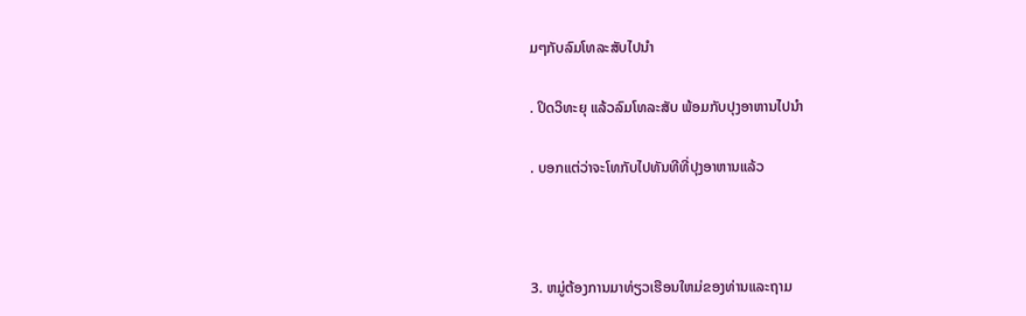ມໆກັບລົມໂທລະສັບໄປນຳ

. ປິດວິທະຍຸ ແລ້ວລົມໂທລະສັບ ພ້ອມກັບປຸງອາຫານໄປນຳ

. ບອກແຕ່ວ່າຈະໂທກັບໄປທັນທີທີ່ປຸງອາຫານແລ້ວ



3. ຫມູ່ຕ້ອງການມາທ່ຽວເຮືອນໃຫມ່ຂອງທ່ານແລະຖາມ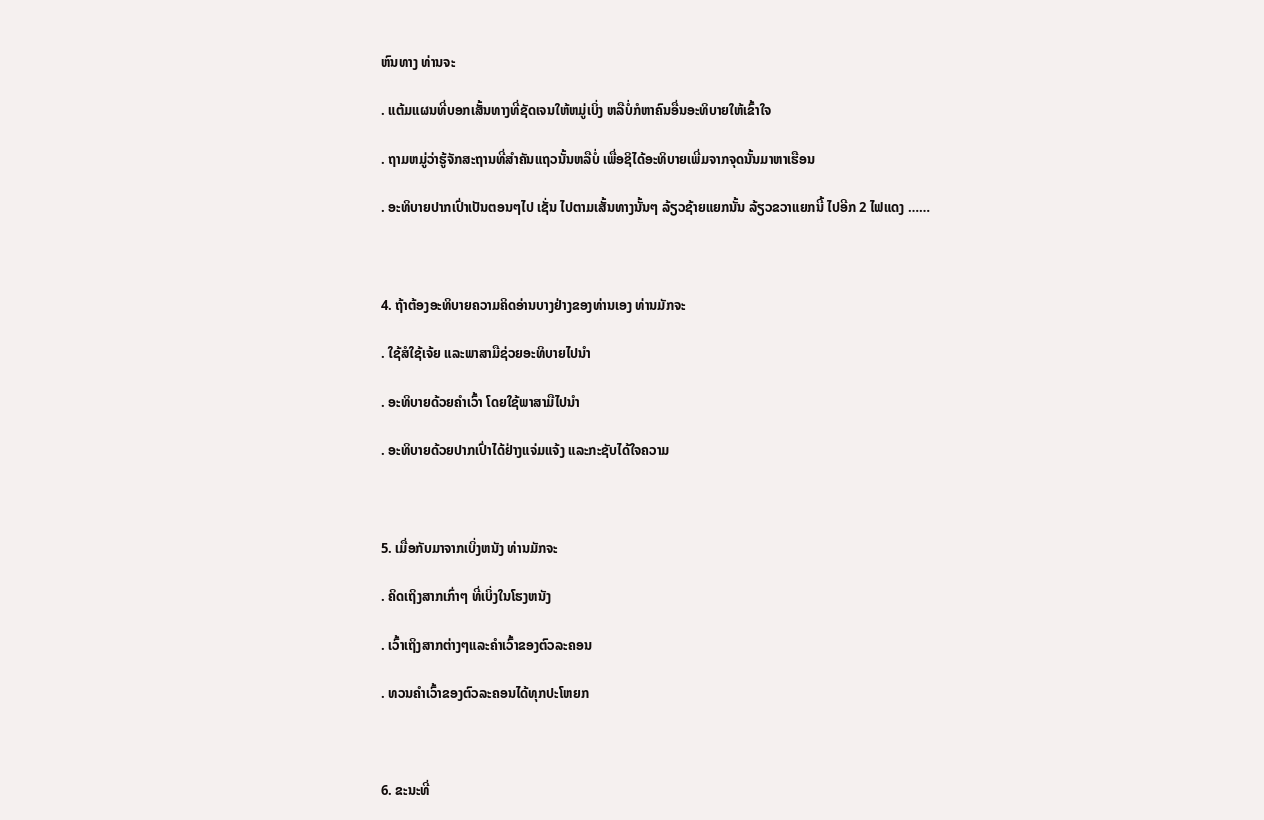ຫົນທາງ ທ່ານຈະ

. ແຕ້ມແຜນທີ່ບອກເສັ້ນທາງທີ່ຊັດເຈນໃຫ້ຫມູ່ເບິ່ງ ຫລືບໍ່ກໍຫາຄົນອື່ນອະທິບາຍໃຫ້ເຂົ້າໃຈ

. ຖາມຫມູ່ວ່າຮູ້ຈັກສະຖານທີ່ສຳຄັນແຖວນັ້ນຫລືບໍ່ ເພື່ອຊິໄດ້ອະທິບາຍເພີ່ມຈາກຈຸດນັ້ນມາຫາເຮືອນ

. ອະທິບາຍປາກເປົ່າເປັນຕອນໆໄປ ເຊັ່ນ ໄປຕາມເສັ້ນທາງນັ້ນໆ ລ້ຽວຊ້າຍແຍກນັ້ນ ລ້ຽວຂວາແຍກນີ້ ໄປອີກ 2 ໄຟແດງ ……



4. ຖ້າຕ້ອງອະທິບາຍຄວາມຄິດອ່ານບາງຢ່າງຂອງທ່ານເອງ ທ່ານມັກຈະ

. ໃຊ້ສໍໃຊ້ເຈ້ຍ ແລະພາສາມືຊ່ວຍອະທິບາຍໄປນຳ

. ອະທິບາຍດ້ວຍຄຳເວົ້າ ໂດຍໃຊ້ພາສາມືໄປນຳ

. ອະທິບາຍດ້ວຍປາກເປົ່າໄດ້ຢ່າງແຈ່ມແຈ້ງ ແລະກະຊັບໄດ້ໃຈຄວາມ



5. ເມື່ອກັບມາຈາກເບິ່ງຫນັງ ທ່ານມັກຈະ

. ຄິດເຖິງສາກເກົ່າໆ ທີ່ເບິ່ງໃນໂຮງຫນັງ

. ເວົ້າເຖິງສາກຕ່າງໆແລະຄຳເວົ້າຂອງຕົວລະຄອນ

. ທວນຄຳເວົ້າຂອງຕົວລະຄອນໄດ້ທຸກປະໂຫຍກ



6. ຂະນະທີ່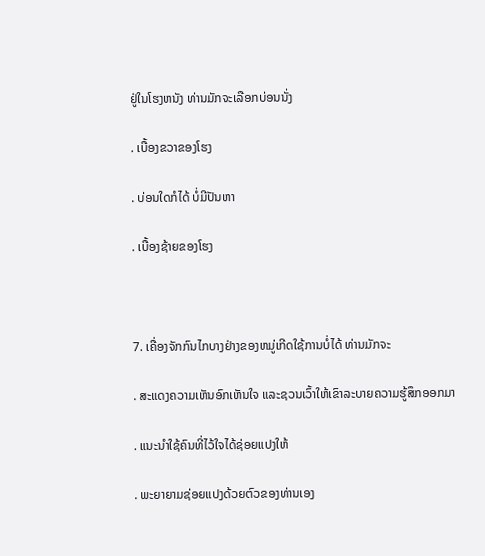ຢູ່ໃນໂຮງຫນັງ ທ່ານມັກຈະເລືອກບ່ອນນັ່ງ

. ເບື້ອງຂວາຂອງໂຮງ

. ບ່ອນໃດກໍໄດ້ ບໍ່ມີປັນຫາ

. ເບື້ອງຊ້າຍຂອງໂຮງ



7. ເຄື່ອງຈັກກົນໄກບາງຢ່າງຂອງຫມູ່ເກີດໃຊ້ການບໍ່ໄດ້ ທ່ານມັກຈະ

. ສະແດງຄວາມເຫັນອົກເຫັນໃຈ ແລະຊວນເວົ້າໃຫ້ເຂົາລະບາຍຄວາມຮູ້ສຶກອອກມາ

. ແນະນຳໃຊ້ຄົນທີ່ໄວ້ໃຈໄດ້ຊ່ອຍແປງໃຫ້

. ພະຍາຍາມຊ່ອຍແປງດ້ວຍຕົວຂອງທ່ານເອງ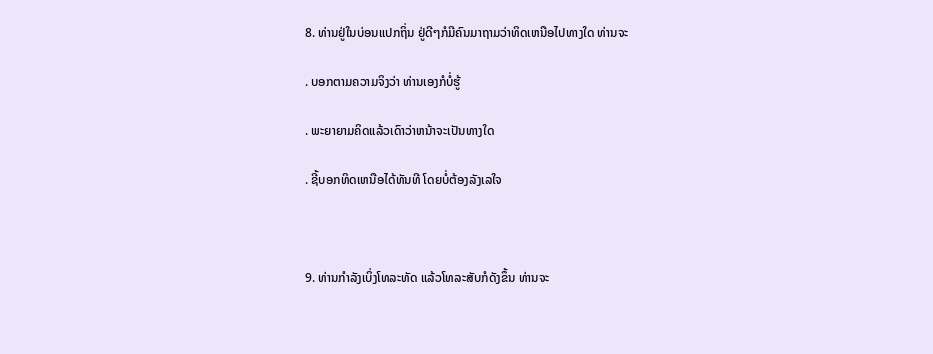8. ທ່ານຢູ່ໃນບ່ອນແປກຖິ່ນ ຢູ່ດີໆກໍມີຄົນມາຖາມວ່າທິດເຫນືອໄປທາງໃດ ທ່ານຈະ

. ບອກຕາມຄວາມຈິງວ່າ ທ່ານເອງກໍບໍ່ຮູ້

. ພະຍາຍາມຄິດແລ້ວເດົາວ່າຫນ້າຈະເປັນທາງໃດ

. ຊີ້ບອກທິດເຫນືອໄດ້ທັນທີ ໂດຍບໍ່ຕ້ອງລັງເລໃຈ



9. ທ່ານກຳລັງເບິ່ງໂທລະທັດ ແລ້ວໂທລະສັບກໍດັງຂຶ້ນ ທ່ານຈະ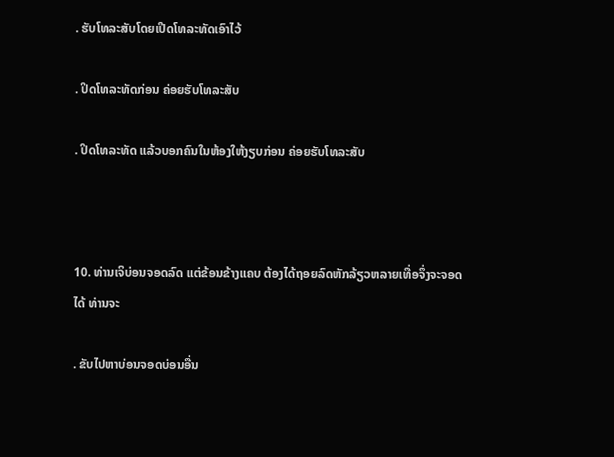. ຮັບໂທລະສັບໂດຍເປີດໂທລະທັດເອົາໄວ້

. ປິດໂທລະທັດກ່ອນ ຄ່ອຍຮັບໂທລະສັບ

. ປິດໂທລະທັດ ແລ້ວບອກຄົນໃນຫ້ອງໃຫ້ງຽບກ່ອນ ຄ່ອຍຮັບໂທລະສັບ



10. ທ່ານເຈິບ່ອນຈອດລົດ ແຕ່ຂ້ອນຂ້າງແຄບ ຕ້ອງໄດ້ຖອຍລົດຫັກລ້ຽວຫລາຍເທື່ອຈຶ່ງຈະຈອດໄດ້ ທ່ານຈະ

. ຂັບໄປຫາບ່ອນຈອດບ່ອນອື່ນ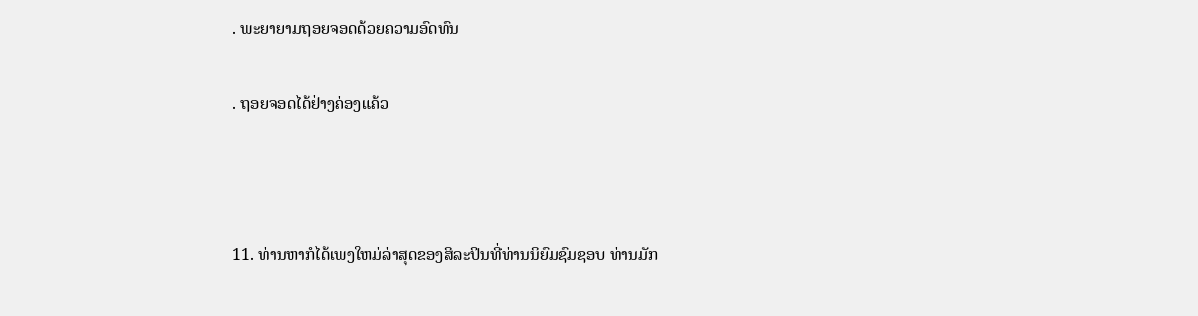. ພະຍາຍາມຖອຍຈອດດ້ວຍຄວາມອົດທົນ

. ຖອຍຈອດໄດ້ຢ່າງຄ່ອງແຄ້ວ



11. ທ່ານຫາກໍໄດ້ເພງໃຫມ່ລ່າສຸດຂອງສິລະປິນທີ່ທ່ານນິຍົມຊົມຊອບ ທ່ານມັກ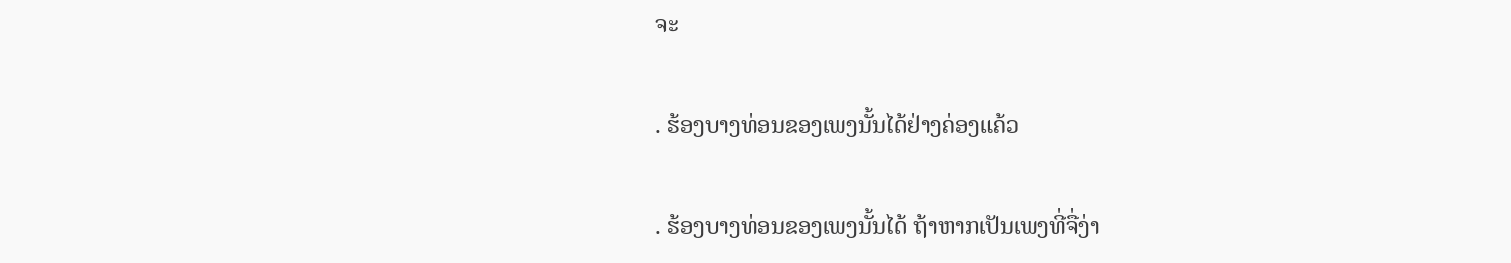ຈະ

. ຮ້ອງບາງທ່ອນຂອງເພງນັ້ນໄດ້ຢ່າງຄ່ອງແຄ້ວ

. ຮ້ອງບາງທ່ອນຂອງເພງນັ້ນໄດ້ ຖ້າຫາກເປັນເພງທີ່ຈື່ງ່າ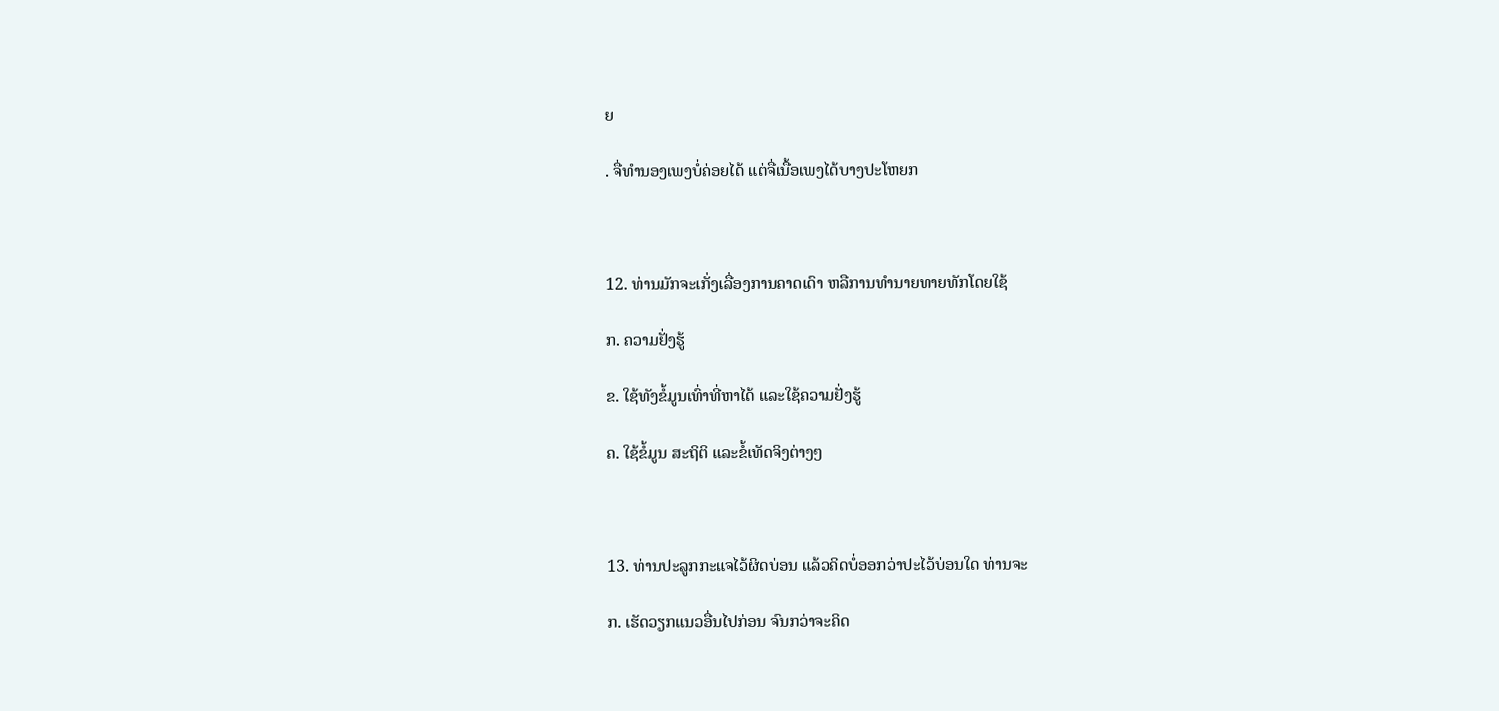ຍ

. ຈື່ທຳນອງເພງບໍ່ຄ່ອຍໄດ້ ແຕ່ຈື່ເນື້ອເພງໄດ້ບາງປະໂຫຍກ



12. ທ່ານມັກຈະເກັ່ງເລື່ອງການຄາດເດົາ ຫລືການທຳນາຍທາຍທັກໂດຍໃຊ້

ກ. ຄວາມຢັ່ງຮູ້

ຂ. ໃຊ້ທັງຂໍ້ມູນເທົ່າທີ່ຫາໄດ້ ແລະໃຊ້ຄວາມຢັ່ງຮູ້

ຄ. ໃຊ້ຂໍ້ມູນ ສະຖິຕິ ແລະຂໍ້ເທັດຈິງຕ່າງໆ



13. ທ່ານປະລູກກະແຈໄວ້ຜິດບ່ອນ ແລ້ວຄິດບໍ່ອອກວ່າປະໄວ້ບ່ອນໃດ ທ່ານຈະ

ກ. ເຮັດວຽກແນວອື່ນໄປກ່ອນ ຈົນກວ່າຈະຄິດ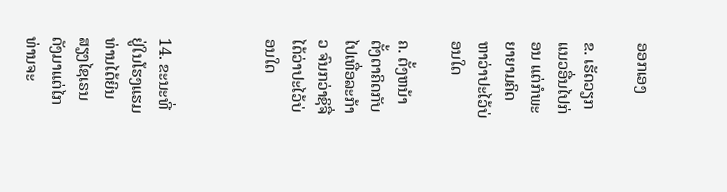ອອກເອງ

ຂ. ເຮັດວຽກແນວອື່ນໄປກ່ອນ ແຕ່ກໍພະຍາຍາມຄິດຫາວ່າປະໄວ້ບ່ອນໃດ

ຄ. ຕັ້ງຫນ້າຕັ້ງຕາຄິດກັບໄປເທື່ອລະກ້າວ ຈົນກວ່າຊິຈື່ໄດ້ວ່າປະໄວ້ບ່ອນໃດ



14. ຂະນະທີ່ຢູ່ໃນໂຮງແຮມ ທ່ານໄດ້ຍິນສຽງໄຊເຣນດັງມາແຕ່ໄກ ທ່ານຈະ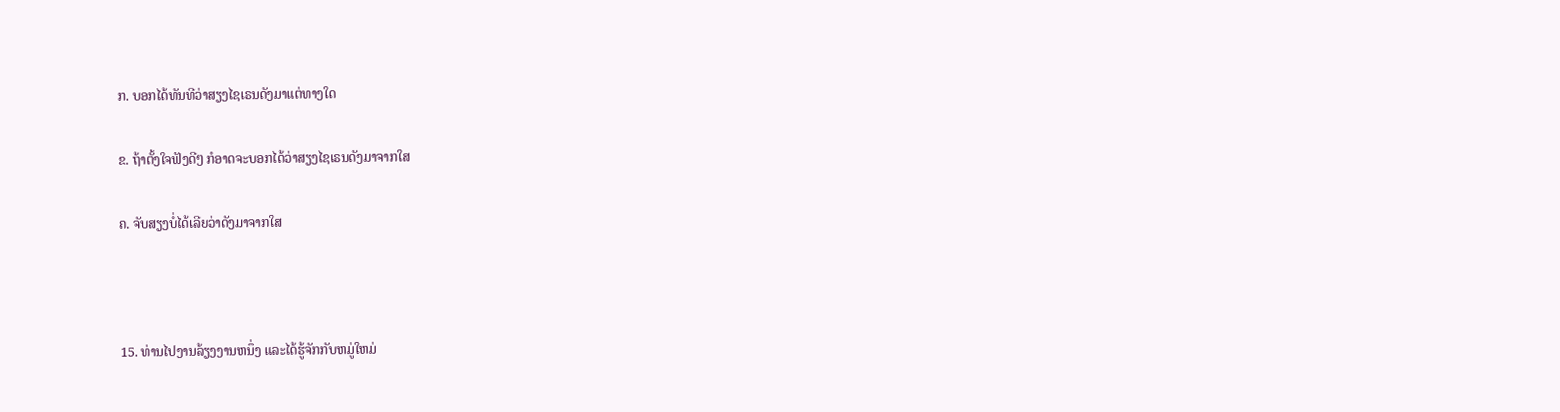ກ. ບອກໄດ້ທັນທີວ່າສຽງໄຊເຣນດັງມາແຕ່ທາງໃດ

ຂ. ຖ້າຕັ້ງໃຈຟັງດີໆ ກໍອາດຈະບອກໄດ້ວ່າສຽງໄຊເຣນດັງມາຈາກໃສ

ຄ. ຈັບສຽງບໍ່ໄດ້ເລີຍວ່າດັງມາຈາກໃສ



15. ທ່ານໄປງານລ້ຽງງານຫນຶ່ງ ແລະໄດ້ຮູ້ຈັກກັບຫມູ່ໃຫມ່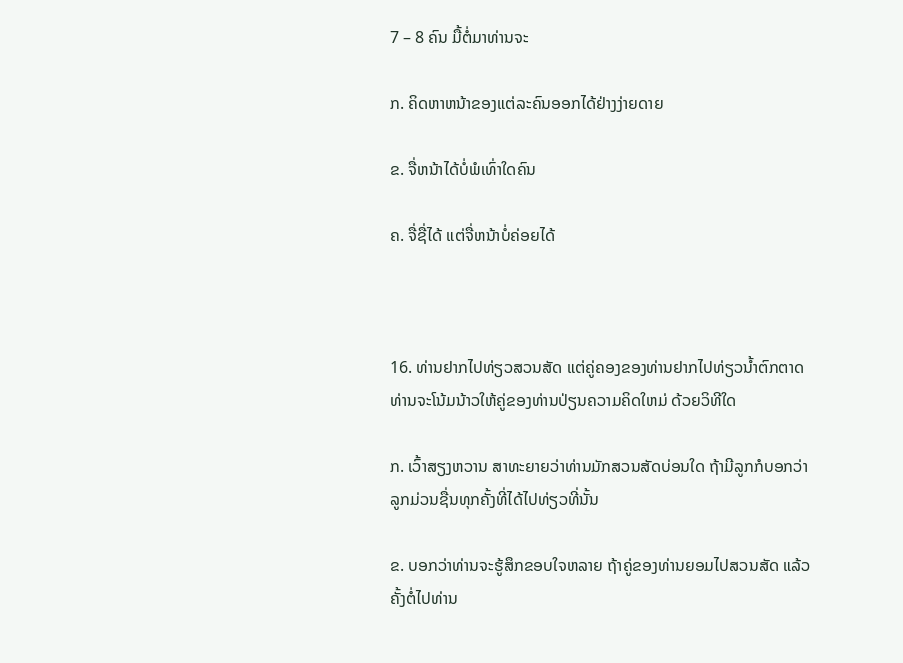7 – 8 ຄົນ ມື້ຕໍ່ມາທ່ານຈະ

ກ. ຄິດຫາຫນ້າຂອງແຕ່ລະຄົນອອກໄດ້ຢ່າງງ່າຍດາຍ

ຂ. ຈື່ຫນ້າໄດ້ບໍ່ພໍເທົ່າໃດຄົນ

ຄ. ຈື່ຊື່ໄດ້ ແຕ່ຈື່ຫນ້າບໍ່ຄ່ອຍໄດ້



16. ທ່ານຢາກໄປທ່ຽວສວນສັດ ແຕ່ຄູ່ຄອງຂອງທ່ານຢາກໄປທ່ຽວນ້ຳຕົກຕາດ ທ່ານຈະໂນ້ມນ້າວໃຫ້ຄູ່ຂອງທ່ານປ່ຽນຄວາມຄິດໃຫມ່ ດ້ວຍວິທີໃດ

ກ. ເວົ້າສຽງຫວານ ສາທະຍາຍວ່າທ່ານມັກສວນສັດບ່ອນໃດ ຖ້າມີລູກກໍບອກວ່າ ລູກມ່ວນຊື່ນທຸກຄັ້ງທີ່ໄດ້ໄປທ່ຽວທີ່ນັ້ນ

ຂ. ບອກວ່າທ່ານຈະຮູ້ສຶກຂອບໃຈຫລາຍ ຖ້າຄູ່ຂອງທ່ານຍອມໄປສວນສັດ ແລ້ວຄັ້ງຕໍ່ໄປທ່ານ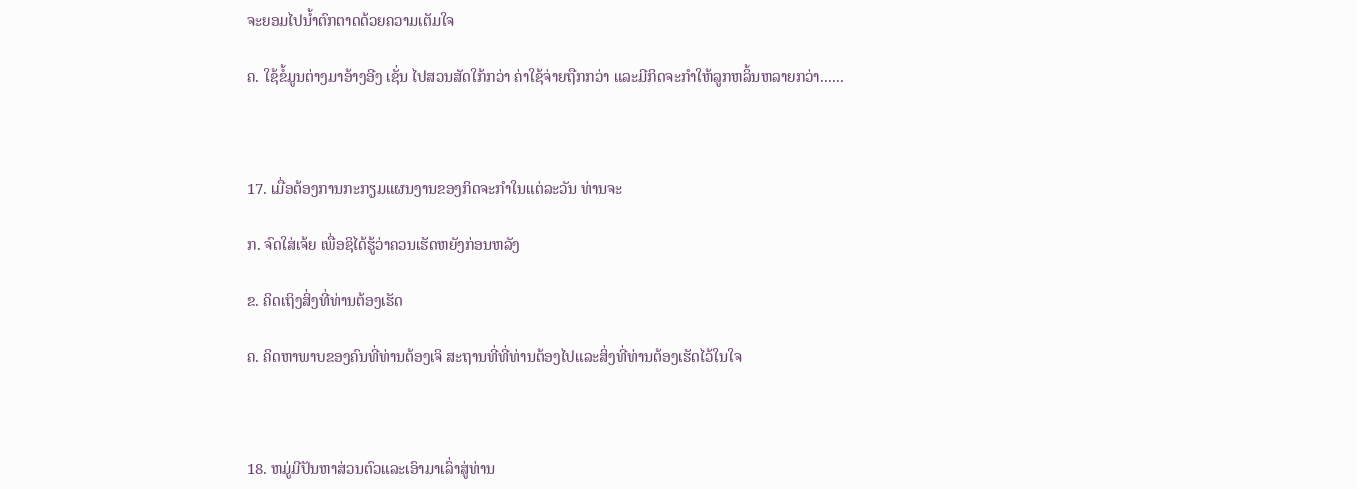ຈະຍອມໄປນ້ຳຕົກຕາດດ້ວຍຄວາມເຕັມໃຈ

ຄ. ໃຊ້ຂໍ້ມູນຕ່າງມາອ້າງອີງ ເຊັ່ນ ໄປສວນສັດໃກ້ກວ່າ ຄ່າໃຊ້ຈ່າຍຖືກກວ່າ ແລະມີກິດຈະກຳໃຫ້ລູກຫລິ້ນຫລາຍກວ່າ......



17. ເມື່ອຕ້ອງການກະກຽມແຜນງານຂອງກິດຈະກຳໃນແຕ່ລະວັນ ທ່ານຈະ

ກ. ຈົດໃສ່ເຈ້ຍ ເພື່ອຊິໄດ້ຮູ້ວ່າຄວນເຮັດຫຍັງກ່ອນຫລັງ

ຂ. ຄິດເຖິງສິ່ງທີ່ທ່ານຕ້ອງເຮັດ

ຄ. ຄິດຫາພາບຂອງຄົນທີ່ທ່ານຕ້ອງເຈິ ສະຖານທີ່ທີ່ທ່ານຕ້ອງໄປແລະສິ່ງທີ່ທ່ານຕ້ອງເຮັດໄວ້ໃນໃຈ



18. ຫມູ່ມີປັນຫາສ່ວນຕົວແລະເອົາມາເລົ່າສູ່ທ່ານ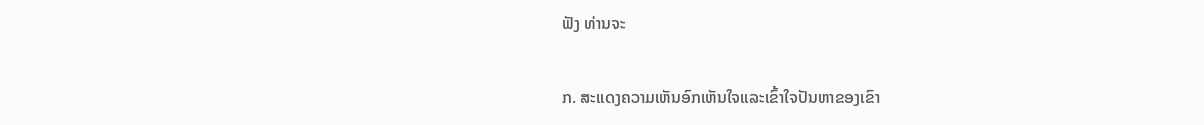ຟັງ ທ່ານຈະ

ກ. ສະແດງຄວາມເຫັນອົກເຫັນໃຈແລະເຂົ້າໃຈປັນຫາຂອງເຂົາ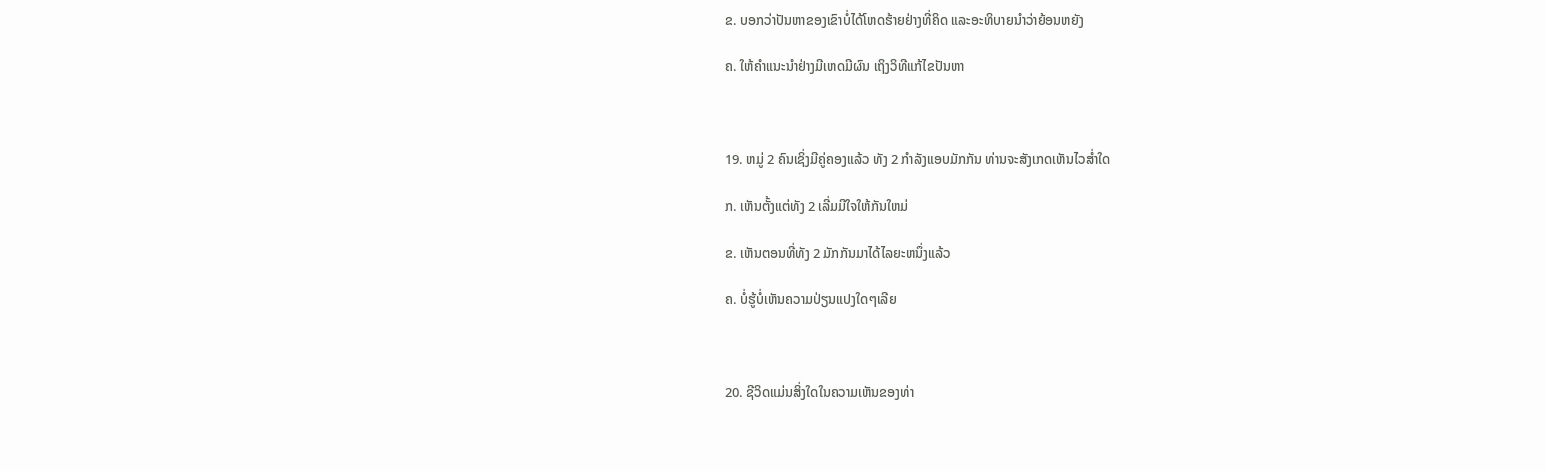ຂ. ບອກວ່າປັນຫາຂອງເຂົາບໍ່ໄດ້ໂຫດຮ້າຍຢ່າງທີ່ຄິດ ແລະອະທິບາຍນຳວ່າຍ້ອນຫຍັງ

ຄ. ໃຫ້ຄຳແນະນຳຢ່າງມີເຫດມີຜົນ ເຖິງວິທີແກ້ໄຂປັນຫາ



19. ຫມູ່ 2 ຄົນເຊິ່ງມີຄູ່ຄອງແລ້ວ ທັງ 2 ກຳລັງແອບມັກກັນ ທ່ານຈະສັງເກດເຫັນໄວສ່ຳໃດ

ກ. ເຫັນຕັ້ງແຕ່ທັງ 2 ເລີ່ມມີໃຈໃຫ້ກັນໃຫມ່

ຂ. ເຫັນຕອນທີ່ທັງ 2 ມັກກັນມາໄດ້ໄລຍະຫນຶ່ງແລ້ວ

ຄ. ບໍ່ຮູ້ບໍ່ເຫັນຄວາມປ່ຽນແປງໃດໆເລີຍ



20. ຊີວິດແມ່ນສິ່ງໃດໃນຄວາມເຫັນຂອງທ່າ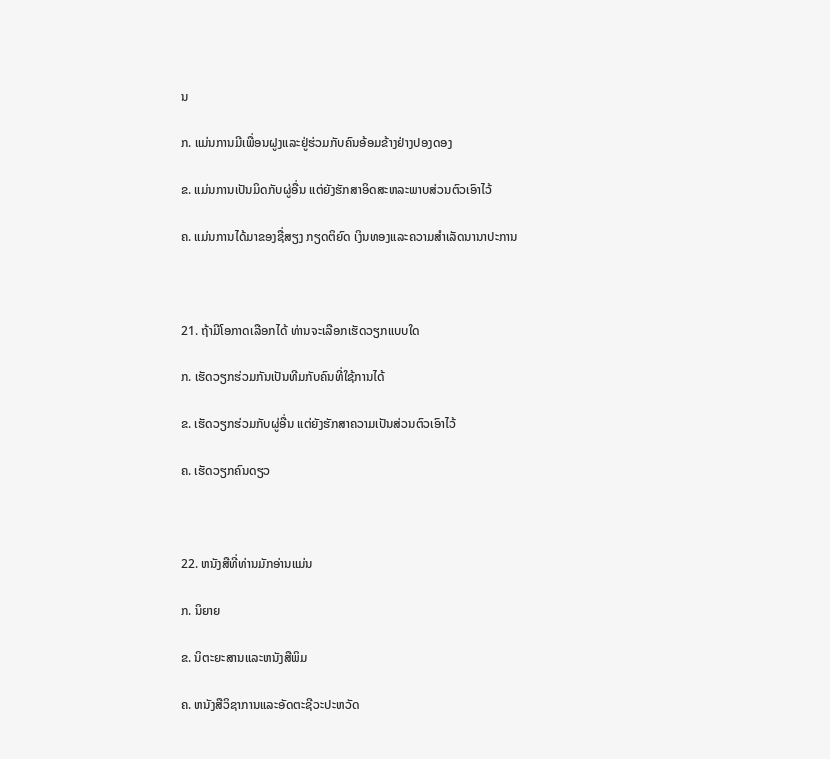ນ

ກ. ແມ່ນການມີເພື່ອນຝູງແລະຢູ່ຮ່ວມກັບຄົນອ້ອມຂ້າງຢ່າງປອງດອງ

ຂ. ແມ່ນການເປັນມິດກັບຜູ່ອື່ນ ແຕ່ຍັງຮັກສາອິດສະຫລະພາບສ່ວນຕົວເອົາໄວ້

ຄ. ແມ່ນການໄດ້ມາຂອງຊື່ສຽງ ກຽດຕິຍົດ ເງິນທອງແລະຄວາມສຳເລັດນານາປະການ



21. ຖ້າມີໂອກາດເລືອກໄດ້ ທ່ານຈະເລືອກເຮັດວຽກແບບໃດ

ກ. ເຮັດວຽກຮ່ວມກັນເປັນທີມກັບຄົນທີ່ໃຊ້ການໄດ້

ຂ. ເຮັດວຽກຮ່ວມກັບຜູ່ອື່ນ ແຕ່ຍັງຮັກສາຄວາມເປັນສ່ວນຕົວເອົາໄວ້

ຄ. ເຮັດວຽກຄົນດຽວ



22. ຫນັງສືທີ່ທ່ານມັກອ່ານແມ່ນ

ກ. ນິຍາຍ

ຂ. ນິຕະຍະສານແລະຫນັງສືພິມ

ຄ. ຫນັງສືວິຊາການແລະອັດຕະຊີວະປະຫວັດ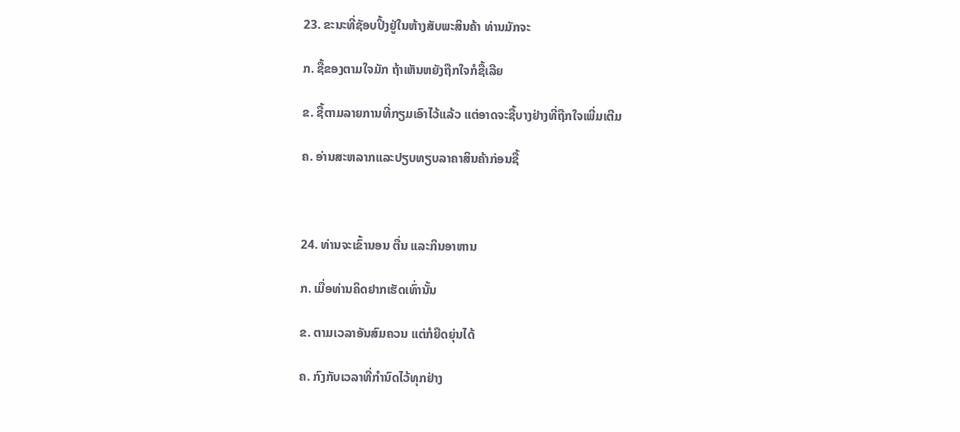23. ຂະນະທີ່ຊັອບປິ້ງຢູ່ໃນຫ້າງສັບພະສິນຄ້າ ທ່ານມັກຈະ

ກ. ຊື້ຂອງຕາມໃຈມັກ ຖ້າເຫັນຫຍັງຖືກໃຈກໍຊື້ເລີຍ

ຂ. ຊື້ຕາມລາຍການທີ່ກຽມເອົາໄວ້ແລ້ວ ແຕ່ອາດຈະຊື້ບາງຢ່າງທີ່ຖືກໃຈເພີ່ມເຕີມ

ຄ. ອ່ານສະຫລາກແລະປຽບທຽບລາຄາສິນຄ້າກ່ອນຊື້



24. ທ່ານຈະເຂົ້ານອນ ຕື່ນ ແລະກິນອາຫານ

ກ. ເມື່ອທ່ານຄິດຢາກເຮັດເທົ່ານັ້ນ

ຂ. ຕາມເວລາອັນສົມຄວນ ແຕ່ກໍຍືດຍຸ່ນໄດ້

ຄ. ກົງກັບເວລາທີ່ກຳນົດໄວ້ທຸກຢ່າງ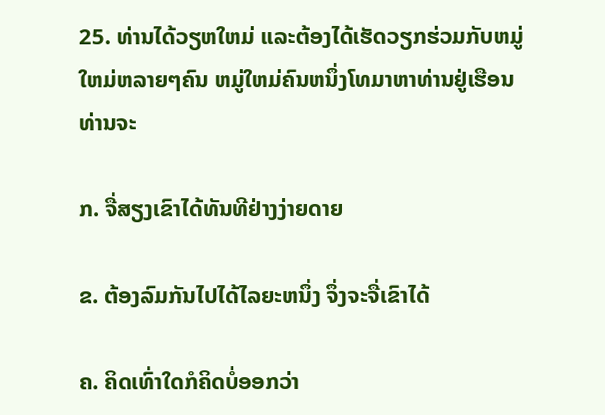25. ທ່ານໄດ້ວຽຫໃຫມ່ ແລະຕ້ອງໄດ້ເຮັດວຽກຮ່ວມກັບຫມູ່ໃຫມ່ຫລາຍໆຄົນ ຫມູ່ໃຫມ່ຄົນຫນຶ່ງໂທມາຫາທ່ານຢູ່ເຮືອນ ທ່ານຈະ

ກ. ຈື່ສຽງເຂົາໄດ້ທັນທີຢ່າງງ່າຍດາຍ

ຂ. ຕ້ອງລົມກັນໄປໄດ້ໄລຍະຫນຶ່ງ ຈຶ່ງຈະຈື່ເຂົາໄດ້

ຄ. ຄິດເທົ່າໃດກໍຄິດບໍ່ອອກວ່າ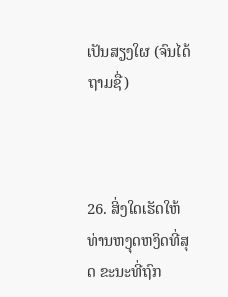ເປັນສຽງໃຜ (ຈົນໄດ້ຖາມຊື່)



26. ສິ່ງໃດເຮັດໃຫ້ທ່ານຫງຸດຫງິດທີ່ສຸດ ຂະນະທີ່ຖົກ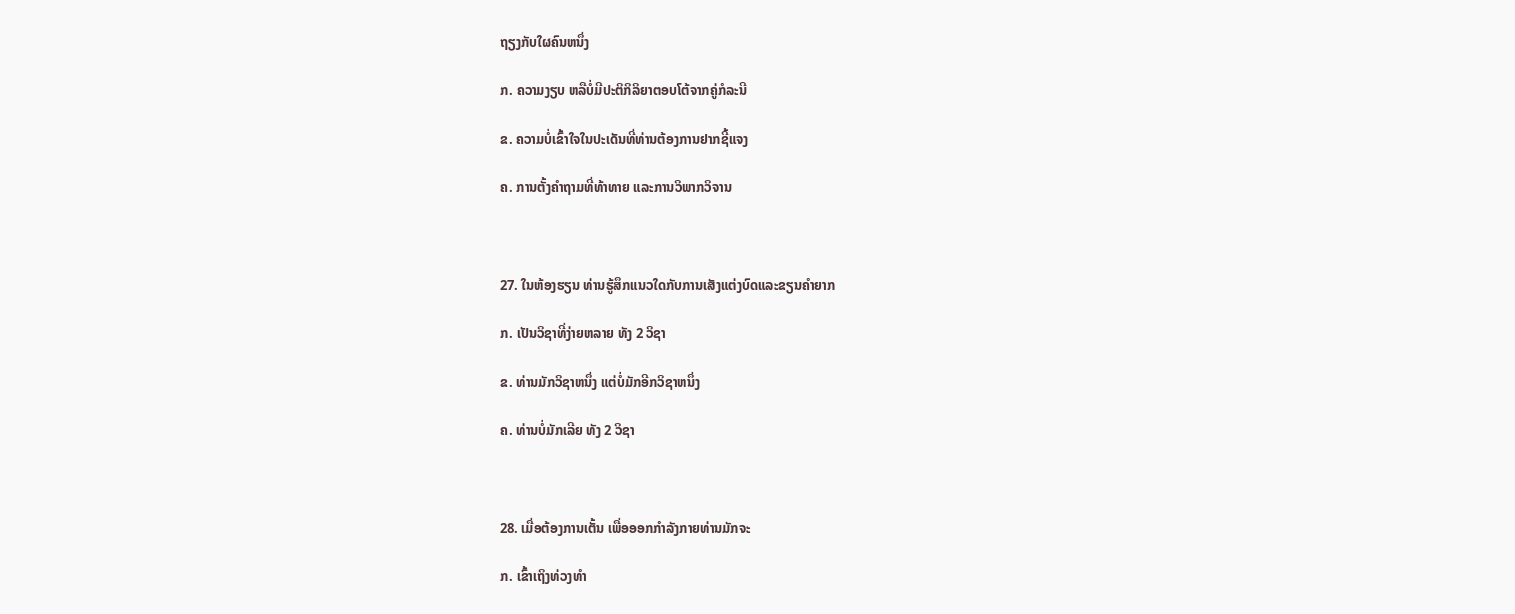ຖຽງກັບໃຜຄົນຫນຶ່ງ

ກ. ຄວາມງຽບ ຫລືບໍ່ມີປະຕິກິລິຍາຕອບໂຕ້ຈາກຄູ່ກໍລະນີ

ຂ. ຄວາມບໍ່ເຂົ້າໃຈໃນປະເດັນທີ່ທ່ານຕ້ອງການຢາກຊີ້ແຈງ

ຄ. ການຕັ້ງຄຳຖາມທີ່ທ້າທາຍ ແລະການວິພາກວິຈານ



27. ໃນຫ້ອງຮຽນ ທ່ານຮູ້ສຶກແນວໃດກັບການເສັງແຕ່ງບົດແລະຂຽນຄຳຍາກ

ກ. ເປັນວິຊາທີ່ງ່າຍຫລາຍ ທັງ 2 ວິຊາ

ຂ. ທ່ານມັກວິຊາຫນຶ່ງ ແຕ່ບໍ່ມັກອີກວິຊາຫນຶ່ງ

ຄ. ທ່ານບໍ່ມັກເລີຍ ທັງ 2 ວິຊາ



28. ເມື່ອຕ້ອງການເຕັ້ນ ເພື່ອອອກກຳລັງກາຍທ່ານມັກຈະ

ກ. ເຂົ້າເຖິງທ່ວງທຳ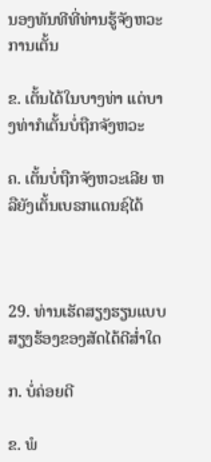ນອງທັນທີທີ່ທ່ານຮູ້ຈັງຫວະການເຕັ້ນ

ຂ. ເຕັ້ນໄດ້ໃນບາງທ່າ ແຕ່ບາງທ່າກໍເຕັ້ນບໍ່ຖືກຈັງຫວະ

ຄ. ເຕັ້ນບໍ່ຖືກຈັງຫວະເລີຍ ຫລືຍັງເຕັ້ນເບຣກແດນຊ໌ໄດ້



29. ທ່ານເຮັດສຽງຮຽນແບບສຽງຮ້ອງຂອງສັດໄດ້ດີສ່ຳໃດ

ກ. ບໍ່ຄ່ອຍດີ

ຂ. ພໍ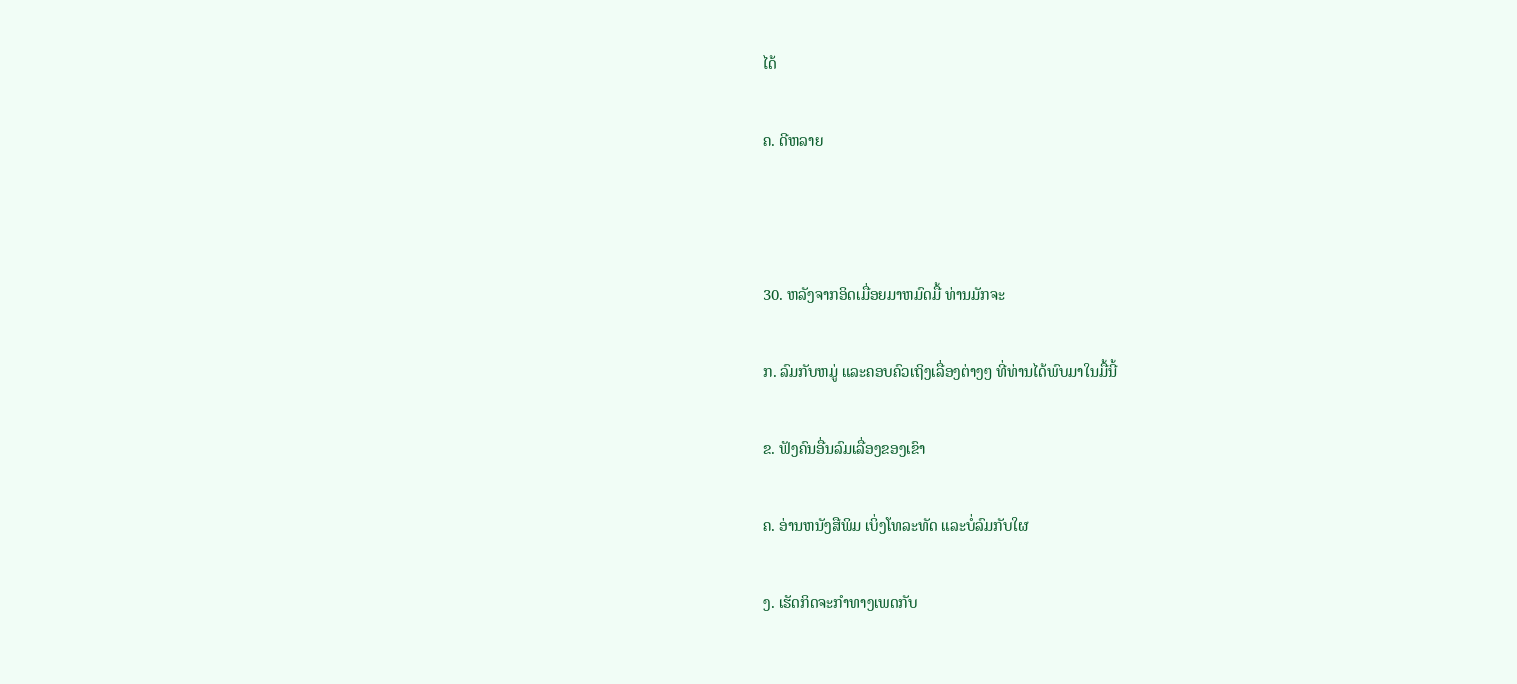ໄດ້

ຄ. ດີຫລາຍ



30. ຫລັງຈາກອິດເມື່ອຍມາຫມົດມື້ ທ່ານມັກຈະ

ກ. ລົມກັບຫມູ່ ແລະຄອບຄົວເຖິງເລື່ອງຕ່າງໆ ທີ່ທ່ານໄດ້ພົບມາໃນມື້ນີ້

ຂ. ຟັງຄົນອື່ນລົມເລື່ອງຂອງເຂົາ

ຄ. ອ່ານຫນັງສືພິມ ເບິ່ງໂທລະທັດ ແລະບໍ່ລົມກັບໃຜ

ງ. ເຮັດກິດຈະກຳທາງເພດກັບ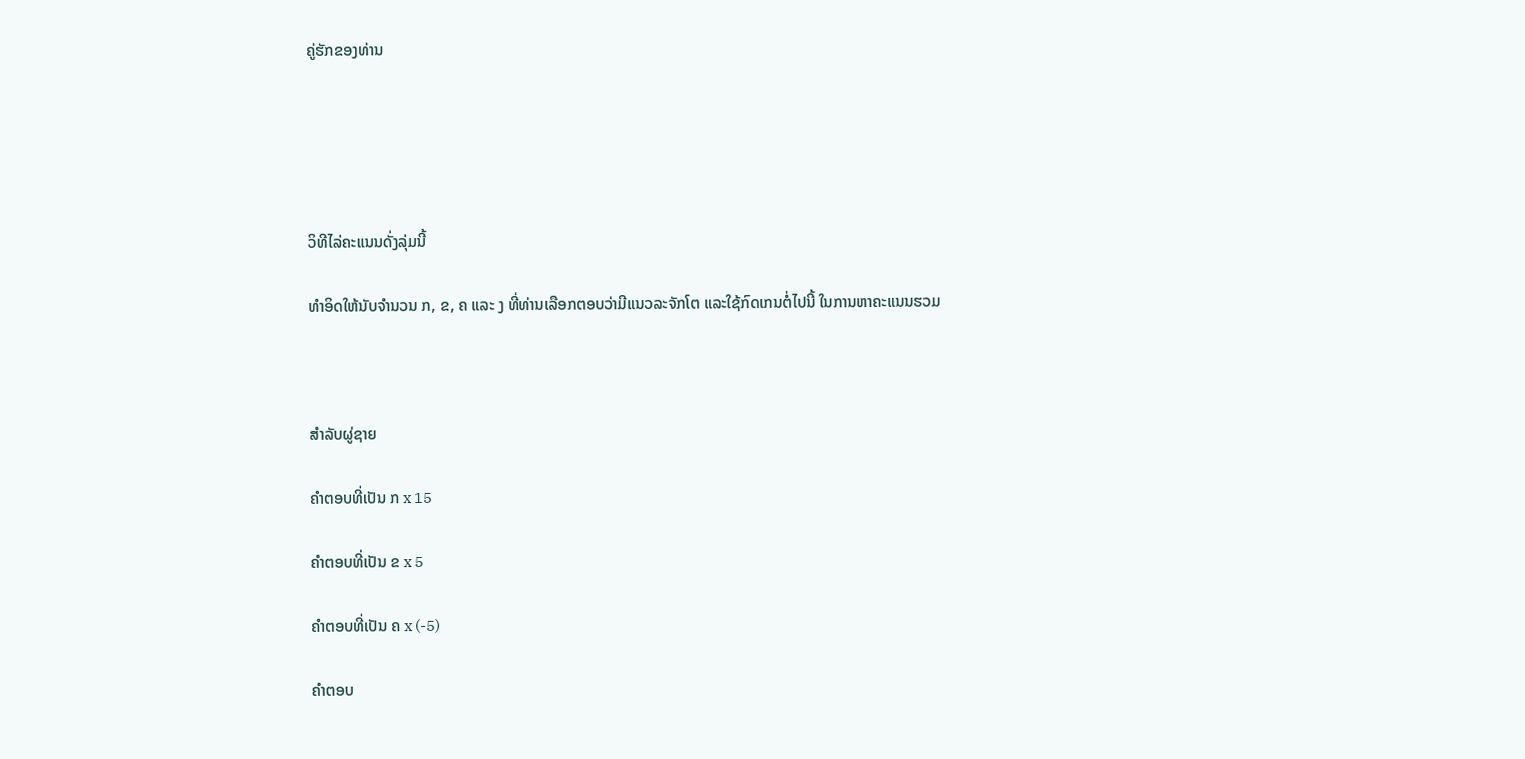ຄູ່ຮັກຂອງທ່ານ





ວິທີໄລ່ຄະແນນດັ່ງລຸ່ມນີ້

ທຳອິດໃຫ້ນັບຈຳນວນ ກ, ຂ, ຄ ແລະ ງ ທີ່ທ່ານເລືອກຕອບວ່າມີແນວລະຈັກໂຕ ແລະໃຊ້ກົດເກນຕໍ່ໄປນີ້ ໃນການຫາຄະແນນຮວມ



ສຳລັບຜູ່ຊາຍ

ຄຳຕອບທີ່ເປັນ ກ x 15

ຄຳຕອບທີ່ເປັນ ຂ x 5

ຄຳຕອບທີ່ເປັນ ຄ x (-5)

ຄຳຕອບ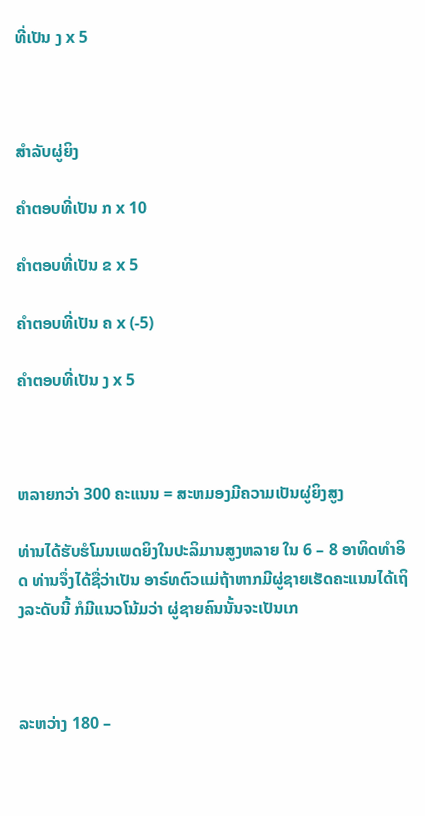ທີ່ເປັນ ງ x 5



ສຳລັບຜູ່ຍິງ

ຄຳຕອບທີ່ເປັນ ກ x 10

ຄຳຕອບທີ່ເປັນ ຂ x 5

ຄຳຕອບທີ່ເປັນ ຄ x (-5)

ຄຳຕອບທີ່ເປັນ ງ x 5



ຫລາຍກວ່າ 300 ຄະແນນ = ສະຫມອງມີຄວາມເປັນຜູ່ຍິງສູງ

ທ່ານໄດ້ຮັບຮໍໂມນເພດຍິງໃນປະລິມານສູງຫລາຍ ໃນ 6 – 8 ອາທິດທຳອິດ ທ່ານຈຶ່ງໄດ້ຊື່ວ່າເປັນ ອາຣ໌ທຕົວແມ່ຖ້າຫາກມີຜູ່ຊາຍເຮັດຄະແນນໄດ້ເຖິງລະດັບນີ້ ກໍມີແນວໂນ້ມວ່າ ຜູ່ຊາຍຄົນນັ້ນຈະເປັນເກ



ລະຫວ່າງ 180 –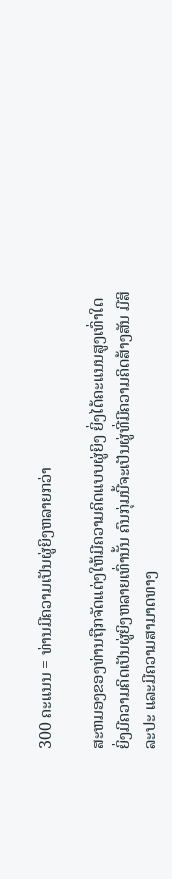300 ຄະແນນ = ທ່ານມີຄວາມເປັນຜູ່ຍິງຫລາຍກວ່າ

ສະຫມອງຂອງທ່ານຖືກຈັດແຕ່ງໃຫ້ມີຄວາມຄິດແບບຜູ່ຍິງ ຍິ່ງໄດ້ຄະແນນສູງເທົ່າໃດ ຍິ່ງມີຄວາມຄິດເປັນຜູ່ຍິງຫລາຍເທົ່ານັ້ນ ຄົນກຸ່ມນີ້ຈະເປັນຜູ່ທີ່ມີຄວາມຄິດສ້າງສັນ ມີສິລະປະ ແລະມີຄວາມສາມາດທາງ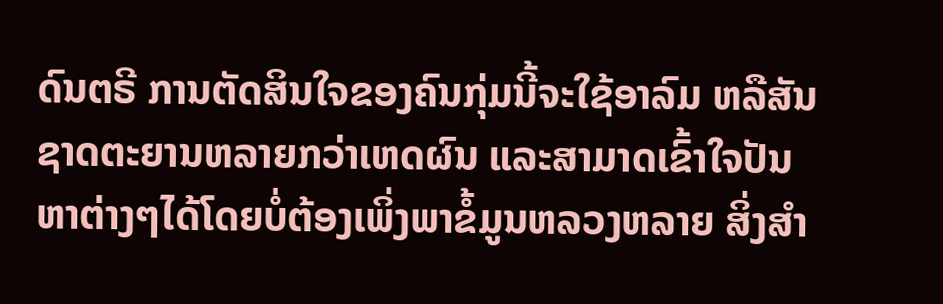ດົນຕຣີ ການຕັດສິນໃຈຂອງຄົນກຸ່ມນີ້ຈະໃຊ້ອາລົມ ຫລືສັນຊາດຕະຍານຫລາຍກວ່າເຫດຜົນ ແລະສາມາດເຂົ້າໃຈປັນຫາຕ່າງໆໄດ້ໂດຍບໍ່ຕ້ອງເພິ່ງພາຂໍ້ມູນຫລວງຫລາຍ ສິ່ງສຳ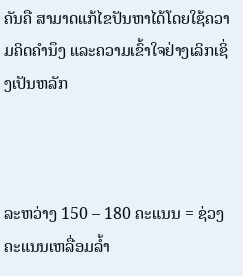ຄັນຄື ສາມາດແກ້ໄຂປັນຫາໄດ້ໂດຍໃຊ້ຄວາມຄິດຄຳນຶງ ແລະຄວາມເຂົ້າໃຈຢ່າງເລິກເຊິ່ງເປັນຫລັກ



ລະຫວ່າງ 150 – 180 ຄະແນນ = ຊ່ວງຄະແນນເຫລື່ອມລ້ຳ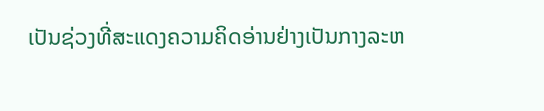ເປັນຊ່ວງທີ່ສະແດງຄວາມຄິດອ່ານຢ່າງເປັນກາງລະຫ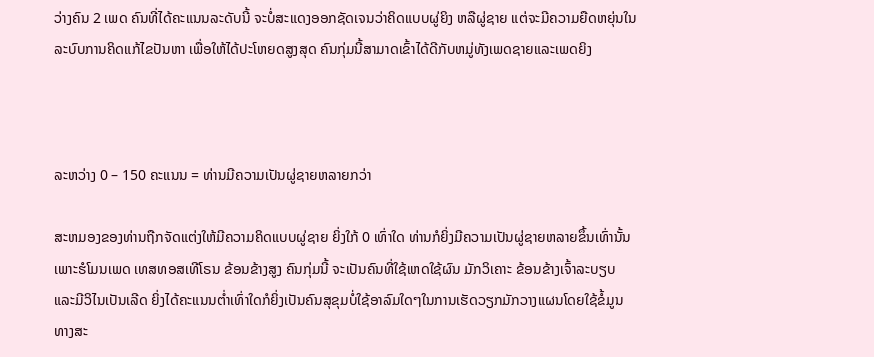ວ່າງຄົນ 2 ເພດ ຄົນທີ່ໄດ້ຄະແນນລະດັບນີ້ ຈະບໍ່ສະແດງອອກຊັດເຈນວ່າຄິດແບບຜູ່ຍິງ ຫລືຜູ່ຊາຍ ແຕ່ຈະມີຄວາມຍືດຫຍຸ່ນໃນລະບົບການຄິດແກ້ໄຂປັນຫາ ເພື່ອໃຫ້ໄດ້ປະໂຫຍດສູງສຸດ ຄົນກຸ່ມນີ້ສາມາດເຂົ້າໄດ້ດີກັບຫມູ່ທັງເພດຊາຍແລະເພດຍິງ



ລະຫວ່າງ 0 – 150 ຄະແນນ = ທ່ານມີຄວາມເປັນຜູ່ຊາຍຫລາຍກວ່າ

ສະຫມອງຂອງທ່ານຖືກຈັດແຕ່ງໃຫ້ມີຄວາມຄິດແບບຜູ່ຊາຍ ຍິ່ງໃກ້ 0 ເທົ່າໃດ ທ່ານກໍຍິ່ງມີຄວາມເປັນຜູ່ຊາຍຫລາຍຂຶ້ນເທົ່ານັ້ນ ເພາະຮໍໂມນເພດ ເທສທອສເທີໂຣນ ຂ້ອນຂ້າງສູງ ຄົນກຸ່ມນີ້ ຈະເປັນຄົນທີ່ໃຊ້ເຫດໃຊ້ຜົນ ມັກວິເຄາະ ຂ້ອນຂ້າງເຈົ້າລະບຽບ ແລະມີວິໄນເປັນເລີດ ຍິ່ງໄດ້ຄະແນນຕ່ຳເທົ່າໃດກໍຍິ່ງເປັນຄົນສຸຂຸມບໍ່ໃຊ້ອາລົມໃດໆໃນການເຮັດວຽກມັກວາງແຜນໂດຍໃຊ້ຂໍ້ມູນທາງສະ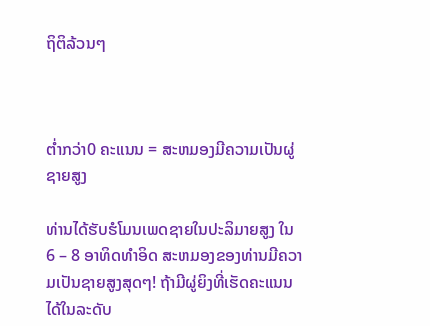ຖິຕິລ້ວນໆ



ຕ່ຳກວ່າ0 ຄະແນນ = ສະຫມອງມີຄວາມເປັນຜູ່ຊາຍສູງ

ທ່ານໄດ້ຮັບຮໍໂມນເພດຊາຍໃນປະລິມາຍສູງ ໃນ 6 – 8 ອາທິດທຳອິດ ສະຫມອງຂອງທ່ານມີຄວາມເປັນຊາຍສູງສຸດໆ! ຖ້າມີຜູ່ຍິງທີ່ເຮັດຄະແນນໄດ້ໃນລະດັບ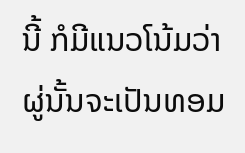ນີ້ ກໍມີແນວໂນ້ມວ່າຜູ່ນັ້ນຈະເປັນທອມ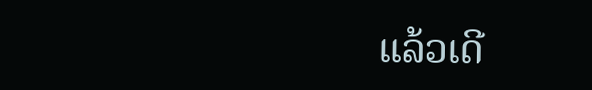ແລ້ວເດີ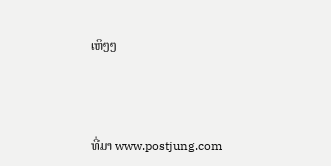ເຫິໆໆ



ທີ່ມາ www.postjung.com